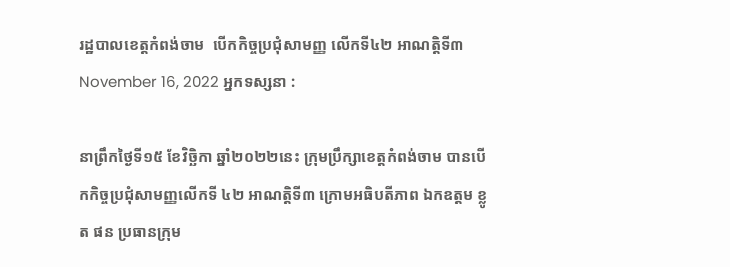រដ្ឋបាលខេត្តកំពង់ចាម  បើកកិច្ចប្រជុំសាមញ្ញ លើកទី៤២ អាណត្តិទី៣
November 16, 2022 អ្នកទស្សនា :

នាព្រឹកថ្ងៃទី១៥ ខែវិច្ឆិកា ឆ្នាំ២០២២នេះ ក្រុមប្រឹក្សាខេត្តកំពង់ចាម បានបើកកិច្ចប្រជុំសាមញ្ញលើកទី ៤២ អាណត្តិទី៣ ក្រោមអធិបតីភាព ឯកឧត្ដម ខ្លូត ផន ប្រធានក្រុម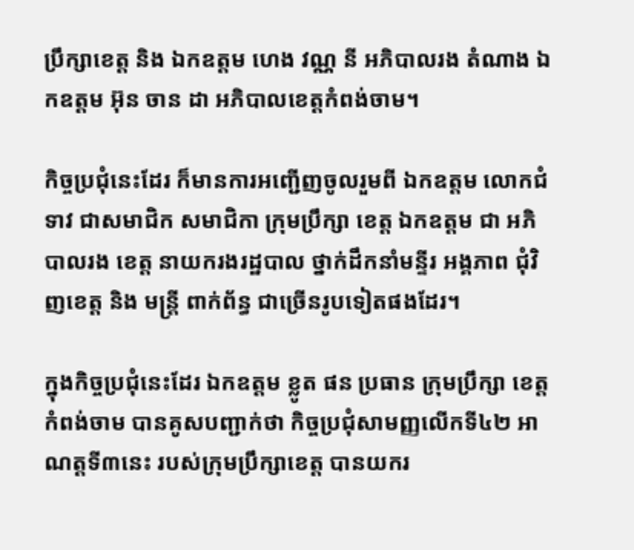ប្រឹក្សាខេត្ត និង ឯកឧត្ដម ហេង វណ្ណ នី អភិបាលរង តំណាង ឯកឧត្ដម អ៊ុន ចាន ដា អភិបាលខេត្តកំពង់ចាម។

កិច្ចប្រជុំនេះដែរ ក៏មានការអញ្ជើញចូលរួមពី ឯកឧត្តម លោកជំទាវ ជាសមាជិក សមាជិកា ក្រុមប្រឹក្សា ខេត្ត ឯកឧត្ដម ជា អភិបាលរង ខេត្ត នាយករងរដ្ឋបាល ថ្នាក់ដឹកនាំមន្ទីរ អង្គភាព ជុំវិញខេត្ត និង មន្ត្រី ពាក់ព័ន្ធ ជាច្រើនរូបទៀតផងដែរ។

ក្នុងកិច្ចប្រជុំនេះដែរ ឯកឧត្តម ខ្លូត ផន ប្រធាន ក្រុមប្រឹក្សា ខេត្តកំពង់ចាម បានគូសបញ្ជាក់ថា កិច្ចប្រជុំសាមញ្ញលើកទី៤២ អាណត្តទី៣នេះ របស់ក្រុមប្រឹក្សាខេត្ត បានយករ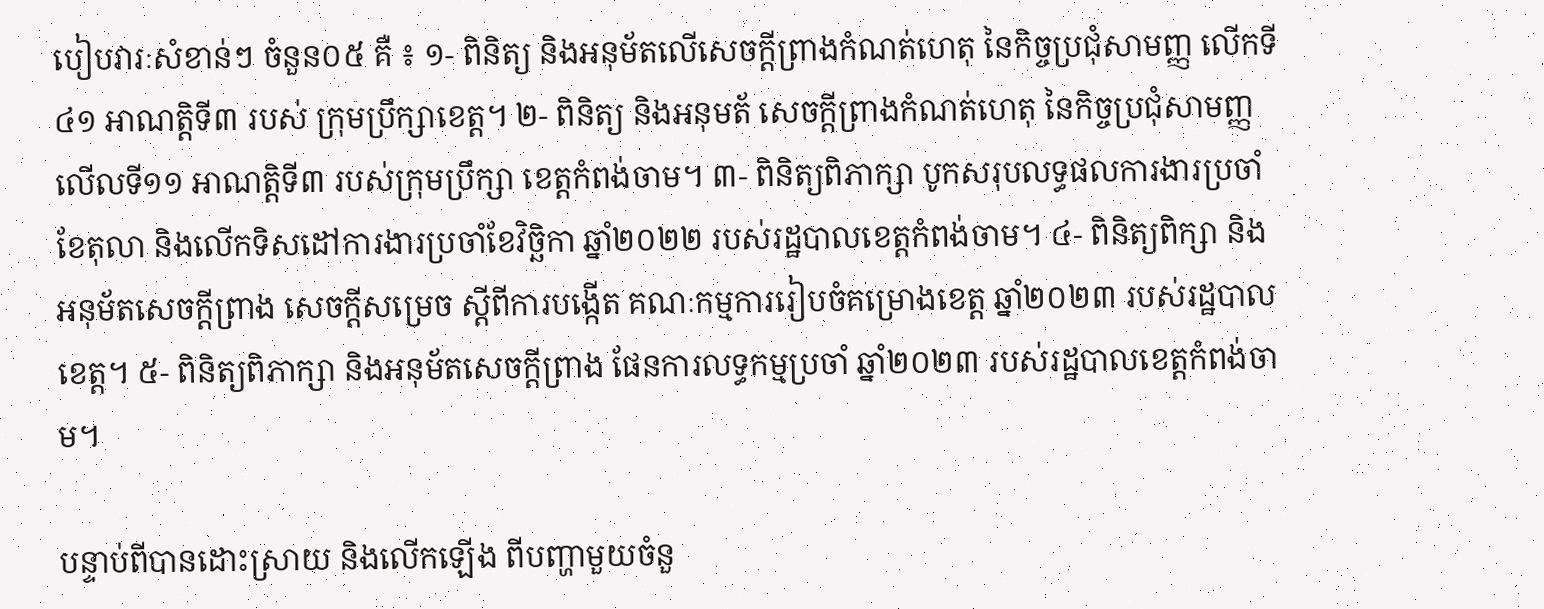បៀបវារៈសំខាន់ៗ ចំនួន០៥ គឺ ៖ ១- ពិនិត្យ និងអនុម័តលើសេចក្តីព្រាងកំណត់ហេតុ នៃកិច្ចប្រជុំសាមញ្ញ លើកទី៤១ អាណត្តិទី៣ របស់ ក្រុមប្រឹក្សាខេត្ត។ ២- ពិនិត្យ និងអនុមត័ សេចក្តីព្រាងកំណត់ហេតុ នៃកិច្ចប្រជុំសាមញ្ញលើលទី១១ អាណត្តិទី៣ របស់ក្រុមប្រឹក្សា ខេត្តកំពង់ចាម។ ៣- ពិនិត្យពិភាក្សា បូកសរុបលទ្ធផលការងារប្រចាំខែតុលា និងលើកទិសដៅការងារប្រចាំខែវិច្ឆិកា ឆ្នាំ២០២២ របស់រដ្ឋបាលខេត្តកំពង់ចាម។ ៤- ពិនិត្យពិក្សា និងអនុម័តសេចក្តីព្រាង សេចក្តីសម្រេច ស្តីពីការបង្កើត គណៈកម្មការរៀបចំគម្រោងខេត្ត ឆ្នាំ២០២៣ របស់រដ្ឋបាលខេត្ត។ ៥- ពិនិត្យពិភាក្សា និងអនុម័តសេចក្តីព្រាង ផែនការលទ្ធកម្មប្រចាំ ឆ្នាំ២០២៣ របស់រដ្ឋបាលខេត្តកំពង់ចាម។

បន្ទាប់ពីបានដោះស្រាយ និងលើកឡើង ពីបញ្ហាមួយចំនួ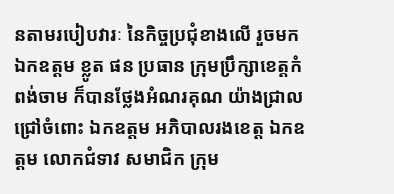នតាមរបៀបវារៈ នៃកិច្ចប្រជុំខាងលើ រួចមក ឯកឧត្តម ខ្លូត ផន ប្រធាន ក្រុមប្រឹក្សាខេត្តកំពង់ចាម ក៏បានថ្លែងអំណរគុណ យ៉ាងជ្រាលជ្រៅចំពោះ ឯកឧត្តម អភិបាលរងខេត្ត ឯកឧត្តម លោកជំទាវ សមាជិក ក្រុម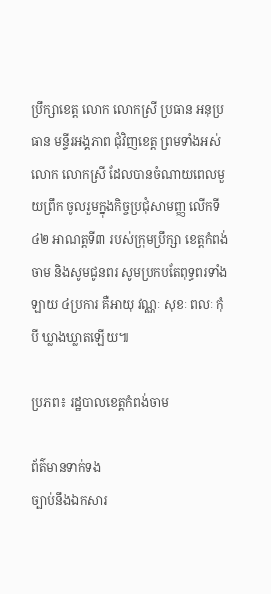ប្រឹក្សាខេត្ត លោក លោកស្រី ប្រធាន អនុប្រធាន មន្ទីរអង្គភាព ជុំវិញខេត្ត ព្រមទាំងអស់លោក លោកស្រី ដែលបានចំណាយពេលមួយព្រឹក ចូលរួមក្នុងកិច្ចប្រជុំសាមញ្ញ លើកទី៤២ អាណត្តទី៣ របស់ក្រុមប្រឹក្សា ខេត្តកំពង់ចាម និងសូមជូនពរ សូមប្រកបតែពុទ្ធពរទាំងឡាយ ៤ប្រការ គឺអាយុ វណ្ណៈ សុខៈ ពលៈ កុំបី ឃ្លាងឃ្លាតឡើយ៕

ប្រភព៖ រដ្ឋបាលខេត្តកំពង់ចាម

ព័ត៌មានទាក់ទង
ច្បាប់នឹងឯកសារ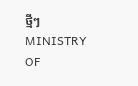ថ្មីៗ
MINISTRY OF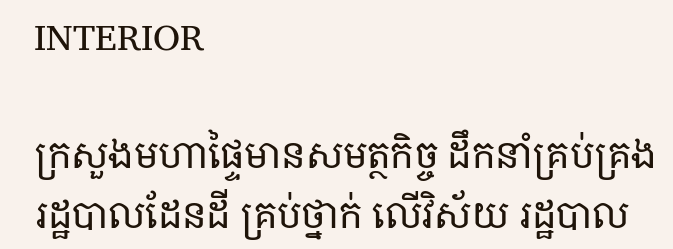INTERIOR

ក្រសួងមហាផ្ទៃមានសមត្ថកិច្ច ដឹកនាំគ្រប់គ្រងរដ្ឋបាលដែនដី គ្រប់ថ្នាក់ លើវិស័យ រដ្ឋបាល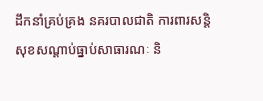ដឹកនាំគ្រប់គ្រង នគរបាលជាតិ ការពារសន្តិសុខសណ្តាប់ធ្នាប់សាធារណៈ និ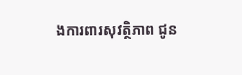ងការពារសុវត្ថិភាព ជូន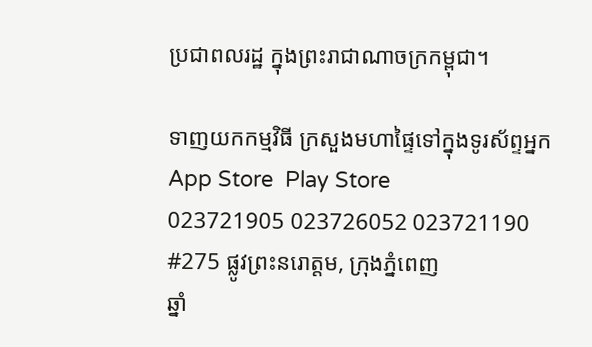ប្រជាពលរដ្ឋ ក្នុងព្រះរាជាណាចក្រកម្ពុជា។

ទាញយកកម្មវិធី ក្រសួងមហាផ្ទៃទៅក្នុងទូរស័ព្ទអ្នក
App Store  Play Store
023721905 023726052 023721190
#275 ផ្លូវព្រះនរោត្តម, ក្រុងភ្នំពេញ
ឆ្នាំ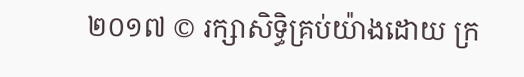២០១៧ © រក្សាសិទ្ធិគ្រប់យ៉ាងដោយ ក្រ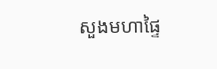សួងមហាផ្ទៃ